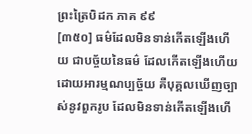ព្រះត្រៃបិដក ភាគ ៩៩
[៣៥០] ធម៌ដែលមិនទាន់កើតឡើងហើយ ជាបច្ច័យនៃធម៌ ដែលកើតឡើងហើយ ដោយអារម្មណប្បច្ច័យ គឺបុគ្គលឃើញច្បាស់នូវពួករូប ដែលមិនទាន់កើតឡើងហើ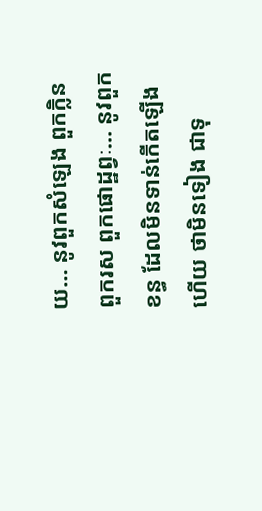យ… នូវពួកសំឡេង ពួកក្លិន ពួករស ពួកផោដ្ឋព្វៈ… នូវពួកខន្ធ ដែលមិនទាន់កើតឡើងហើយ ថាមិនទៀង ជាទុ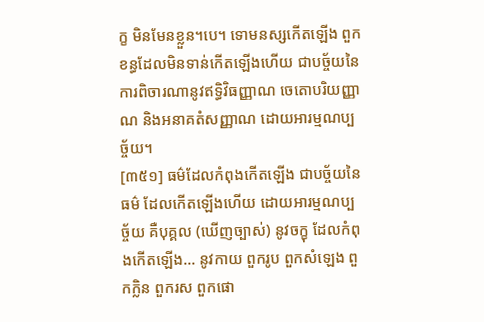ក្ខ មិនមែនខ្លួន។បេ។ ទោមនស្សកើតឡើង ពួកខន្ធដែលមិនទាន់កើតឡើងហើយ ជាបច្ច័យនៃការពិចារណានូវឥទ្ធិវិធញ្ញាណ ចេតោបរិយញ្ញាណ និងអនាគតំសញ្ញាណ ដោយអារម្មណប្បច្ច័យ។
[៣៥១] ធម៌ដែលកំពុងកើតឡើង ជាបច្ច័យនៃធម៌ ដែលកើតឡើងហើយ ដោយអារម្មណប្បច្ច័យ គឺបុគ្គល (ឃើញច្បាស់) នូវចក្ខុ ដែលកំពុងកើតឡើង… នូវកាយ ពួករូប ពួកសំឡេង ពួកក្លិន ពួករស ពួកផោ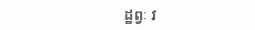ដ្ឋព្វៈ វ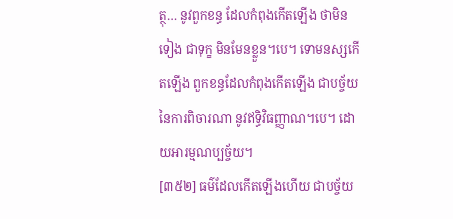ត្ថុ… នូវពួកខន្ធ ដែលកំពុងកើតឡើង ថាមិនទៀង ជាទុក្ខ មិនមែនខ្លួន។បេ។ ទោមនស្សកើតឡើង ពួកខន្ធដែលកំពុងកើតឡើង ជាបច្ច័យនៃការពិចារណា នូវឥទ្ធិវិធញ្ញាណ។បេ។ ដោយអារម្មណប្បច្ច័យ។
[៣៥២] ធម៌ដែលកើតឡើងហើយ ជាបច្ច័យ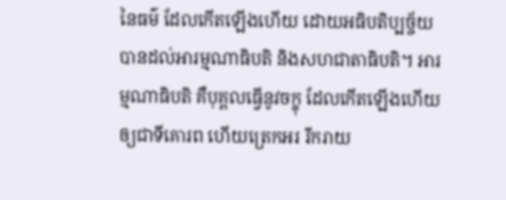នៃធម៌ ដែលកើតឡើងហើយ ដោយអធិបតិប្បច្ច័យ បានដល់អារម្មណាធិបតិ និងសហជាតាធិបតិ។ អារម្មណាធិបតិ គឺបុគ្គលធ្វើនូវចក្ខុ ដែលកើតឡើងហើយ ឲ្យជាទីគោរព ហើយត្រេកអរ រីករាយ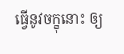ធ្វើនូវចក្ខុនោះ ឲ្យ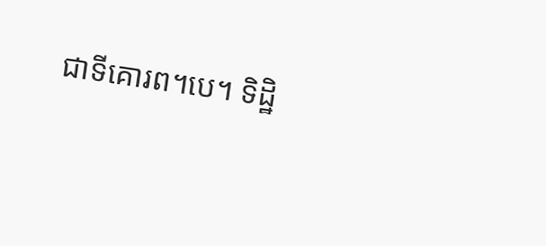ជាទីគោរព។បេ។ ទិដ្ឋិ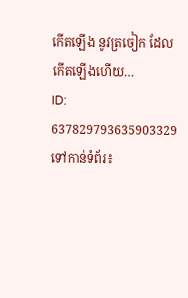កើតឡើង នូវត្រចៀក ដែលកើតឡើងហើយ…
ID: 637829793635903329
ទៅកាន់ទំព័រ៖